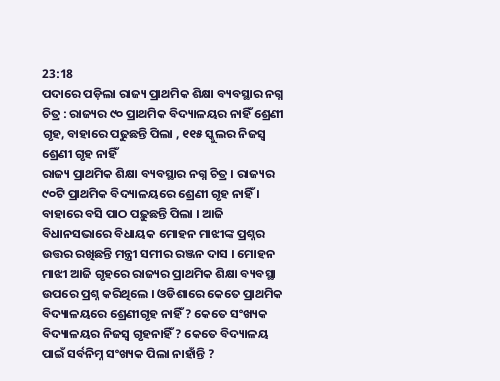23:18
ପଦାରେ ପଡ଼ିଲା ରାଜ୍ୟ ପ୍ରାଥମିକ ଶିକ୍ଷା ବ୍ୟବସ୍ଥାର ନଗ୍ନ ଚିତ୍ର : ରାଜ୍ୟର ୯୦ ପ୍ରାଥମିକ ବିଦ୍ୟାଳୟର ନାହିଁ ଶ୍ରେଣୀ ଗୃହ, ବାହାରେ ପଢୁଛନ୍ତି ପିଲା , ୧୧୫ ସ୍କୁଲର ନିଜସ୍ଵ ଶ୍ରେଣୀ ଗୃହ ନାହିଁ
ରାଜ୍ୟ ପ୍ରାଥମିକ ଶିକ୍ଷା ବ୍ୟବସ୍ଥାର ନଗ୍ନ ଚିତ୍ର । ରାଜ୍ୟର ୯୦ଟି ପ୍ରାଥମିକ ବିଦ୍ୟାଳୟରେ ଶ୍ରେଣୀ ଗୃହ ନାହିଁ । ବାହାରେ ବସି ପାଠ ପଢ଼ୁଛନ୍ତି ପିଲା । ଆଜି ବିଧାନସଭାରେ ବିଧାୟକ ମୋହନ ମାଝୀଙ୍କ ପ୍ରଶ୍ନର ଉତ୍ତର ରଖିଛନ୍ତି ମନ୍ତ୍ରୀ ସମୀର ରଞ୍ଜନ ଦାସ । ମୋହନ ମାଝୀ ଆଜି ଗୃହରେ ରାଜ୍ୟର ପ୍ରାଥମିକ ଶିକ୍ଷା ବ୍ୟବସ୍ଥା ଉପରେ ପ୍ରଶ୍ନ କରିଥିଲେ । ଓଡିଶାରେ କେତେ ପ୍ରାଥମିକ ବିଦ୍ୟାଳୟରେ ଶ୍ରେଣୀଗୃହ ନାହିଁ ? କେତେ ସଂଖ୍ୟକ ବିଦ୍ୟାଳୟର ନିଜସ୍ୱ ଗୃହନାହିଁ ? କେତେ ବିଦ୍ୟାଳୟ ପାଇଁ ସର୍ବନିମ୍ନ ସଂଖ୍ୟକ ପିଲା ନାହାଁନ୍ତି ?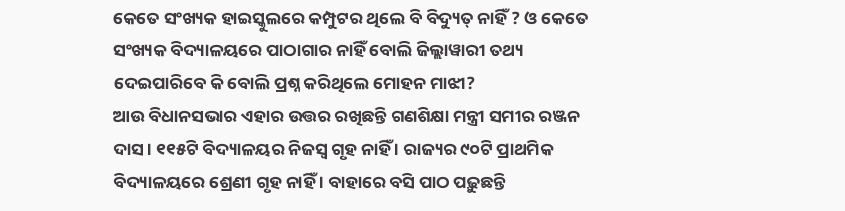କେତେ ସଂଖ୍ୟକ ହାଇସ୍କୁଲରେ କମ୍ପୁଟର ଥିଲେ ବି ବିଦ୍ୟୁତ୍ ନାହିଁ ? ଓ କେତେ ସଂଖ୍ୟକ ବିଦ୍ୟାଳୟରେ ପାଠାଗାର ନାହିଁ ବୋଲି ଜିଲ୍ଲାୱାରୀ ତଥ୍ୟ ଦେଇପାରିବେ କି ବୋଲି ପ୍ରଶ୍ନ କରିଥିଲେ ମୋହନ ମାଝୀ?
ଆଉ ବିଧାନସଭାର ଏହାର ଉତ୍ତର ରଖିଛନ୍ତି ଗଣଶିକ୍ଷା ମନ୍ତ୍ରୀ ସମୀର ରଞ୍ଜନ ଦାସ । ୧୧୫ଟି ବିଦ୍ୟାଳୟର ନିଜସ୍ୱ ଗୃହ ନାହିଁ । ରାଜ୍ୟର ୯୦ଟି ପ୍ରାଥମିକ ବିଦ୍ୟାଳୟରେ ଶ୍ରେଣୀ ଗୃହ ନାହିଁ । ବାହାରେ ବସି ପାଠ ପଢ଼ୁଛନ୍ତି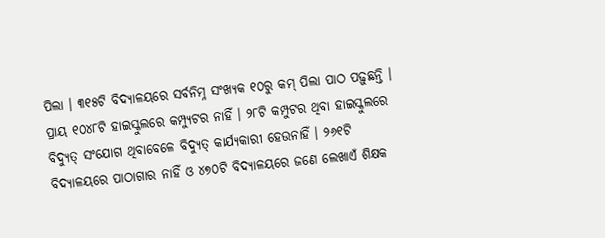ପିଲା । ୩୧୫ଟି ବିଦ୍ୟାଳୟରେ ସର୍ବନିମ୍ନ ସଂଖ୍ୟକ ୧୦ରୁ କମ୍ ପିଲା ପାଠ ପଢ଼ୁଛନ୍ତି । ପ୍ରାୟ ୧୦୪୮ଟି ହାଇସ୍କୁଲରେ କମ୍ପ୍ୟୁଟର ନାହିଁ । ୨୮ଟି କମ୍ପୁଟର ଥିବା ହାଇସ୍କୁଲରେ ବିଦ୍ୟୁତ୍ ସଂଯୋଗ ଥିବାବେଳେ ବିଦ୍ୟୁତ୍ କାର୍ଯ୍ୟକାରୀ ହେଉନାହିଁ । ୨୬୧ଟି ବିଦ୍ୟାଳୟରେ ପାଠାଗାର ନାହିଁ ଓ ୪୭୦ଟି ବିଦ୍ୟାଳୟରେ ଜଣେ ଲେଖାଏଁ ଶିକ୍ଷକ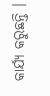କାର୍ଯ୍ୟ କରୁଛନ୍ତି ।